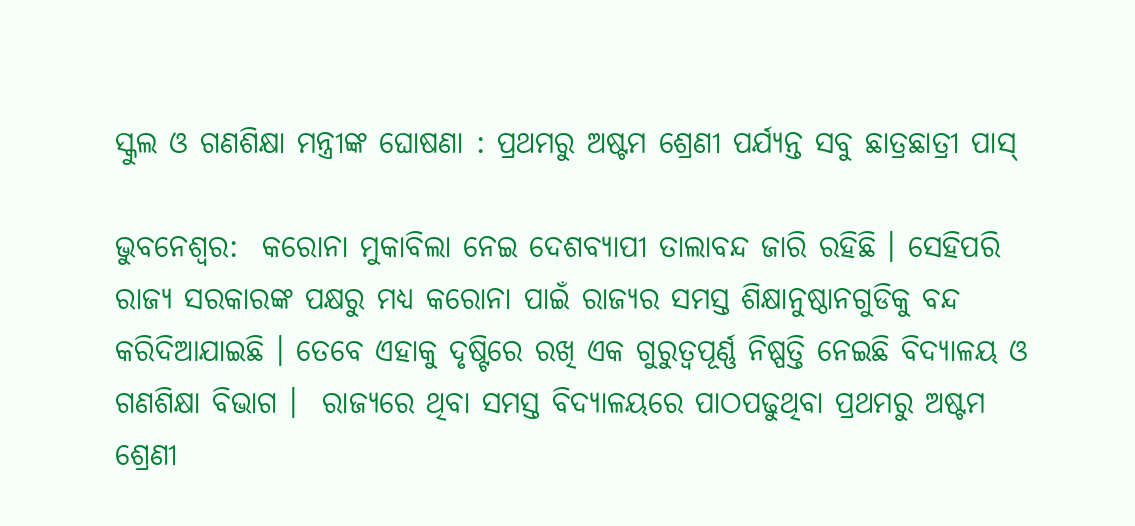ସ୍କୁଲ ଓ ଗଣଶିକ୍ଷା ମନ୍ତ୍ରୀଙ୍କ ଘୋଷଣା : ପ୍ରଥମରୁ ଅଷ୍ଟମ ଶ୍ରେଣୀ ପର୍ଯ୍ୟନ୍ତ ସବୁ ଛାତ୍ରଛାତ୍ରୀ ପାସ୍

ଭୁବନେଶ୍ବର:  କରୋନା ମୁକାବିଲା ନେଇ ଦେଶବ୍ୟାପୀ ତାଲାବନ୍ଦ ଜାରି ରହିଛି । ସେହିପରି ରାଜ୍ୟ ସରକାରଙ୍କ ପକ୍ଷରୁ ମଧ୍ୟ କରୋନା ପାଇଁ ରାଜ୍ୟର ସମସ୍ତ ଶିକ୍ଷାନୁଷ୍ଠାନଗୁଡିକୁ ବନ୍ଦ କରିଦିଆଯାଇଛି । ତେବେ ଏହାକୁ ଦୃଷ୍ଟିରେ ରଖି ଏକ ଗୁରୁତ୍ୱପୂର୍ଣ୍ଣ ନିଷ୍ପତ୍ତି ନେଇଛି ବିଦ୍ୟାଳୟ ଓ ଗଣଶିକ୍ଷା ବିଭାଗ ।  ରାଜ୍ୟରେ ଥିବା ସମସ୍ତ ବିଦ୍ୟାଳୟରେ ପାଠପଢୁଥିବା ପ୍ରଥମରୁ ଅଷ୍ଟମ ଶ୍ରେଣୀ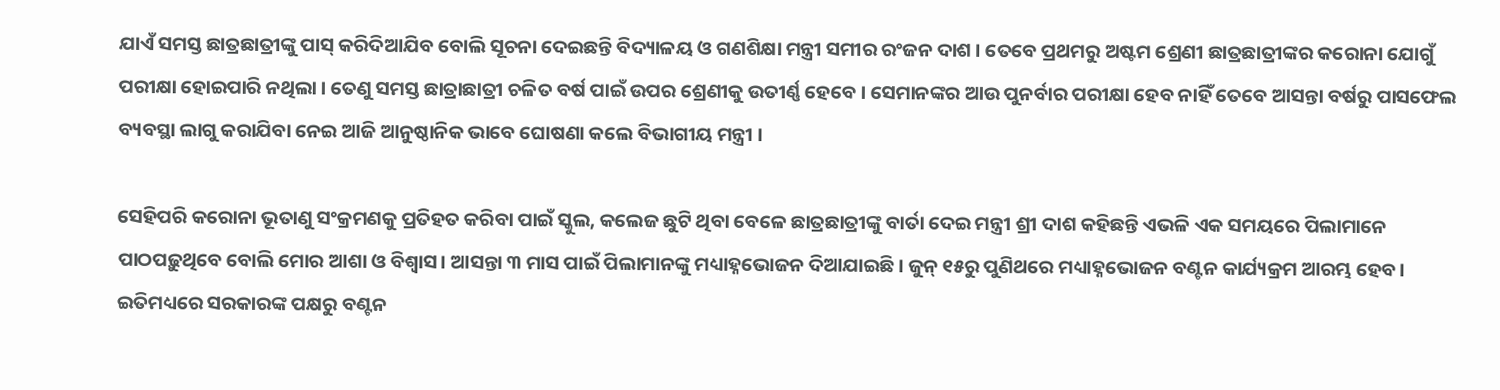ଯାଏଁ ସମସ୍ତ ଛାତ୍ରଛାତ୍ରୀଙ୍କୁ ପାସ୍ କରିଦିଆଯିବ ବୋଲି ସୂଚନା ଦେଇଛନ୍ତି ବିଦ୍ୟାଳୟ ଓ ଗଣଶିକ୍ଷା ମନ୍ତ୍ରୀ ସମୀର ରଂଜନ ଦାଶ । ତେବେ ପ୍ରଥମରୁ ଅଷ୍ଟମ ଶ୍ରେଣୀ ଛାତ୍ରଛାତ୍ରୀଙ୍କର କରୋନା ଯୋଗୁଁ ପରୀକ୍ଷା ହୋଇପାରି ନଥିଲା । ତେଣୁ ସମସ୍ତ ଛାତ୍ରାଛାତ୍ରୀ ଚଳିତ ବର୍ଷ ପାଇଁ ଉପର ଶ୍ରେଣୀକୁ ଉତୀର୍ଣ୍ଣ ହେବେ । ସେମାନଙ୍କର ଆଉ ପୁନର୍ବାର ପରୀକ୍ଷା ହେବ ନାହିଁ ତେବେ ଆସନ୍ତା ବର୍ଷରୁ ପାସଫେଲ ବ୍ୟବସ୍ଥା ଲାଗୁ କରାଯିବା ନେଇ ଆଜି ଆନୁଷ୍ଠାନିକ ଭାବେ ଘୋଷଣା କଲେ ବିଭାଗୀୟ ମନ୍ତ୍ରୀ ।

ସେହିପରି କରୋନା ଭୂତାଣୁ ସଂକ୍ରମଣକୁ ପ୍ରତିହତ କରିବା ପାଇଁ ସ୍କୁଲ, କଲେଜ ଛୁଟି ଥିବା ବେଳେ ଛାତ୍ରଛାତ୍ରୀଙ୍କୁ ବାର୍ତା ଦେଇ ମନ୍ତ୍ରୀ ଶ୍ରୀ ଦାଶ କହିଛନ୍ତି ଏଭଳି ଏକ ସମୟରେ ପିଲାମାନେ ପାଠପଢ଼ୁଥିବେ ବୋଲି ମୋର ଆଶା ଓ ବିଶ୍ବାସ। ଆସନ୍ତା ୩ ମାସ ପାଇଁ ପିଲାମାନଙ୍କୁ ମଧ୍ୟାହ୍ନଭୋଜନ ଦିଆଯାଇଛି। ଜୁନ୍ ୧୫ରୁ ପୁଣିଥରେ ମଧ୍ୟାହ୍ନଭୋଜନ ବଣ୍ଟନ କାର୍ଯ୍ୟକ୍ରମ ଆରମ୍ଭ ହେବ। ଇତିମଧ୍ୟରେ ସରକାରଙ୍କ ପକ୍ଷରୁ ବଣ୍ଟନ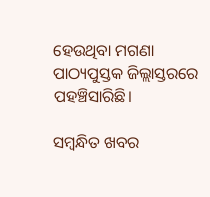ହେଉଥିବା ମଗଣା ପାଠ୍ୟପୁସ୍ତକ ଜିଲ୍ଲାସ୍ତରରେ ପହଞ୍ଚିସାରିଛି।

ସମ୍ବନ୍ଧିତ ଖବର